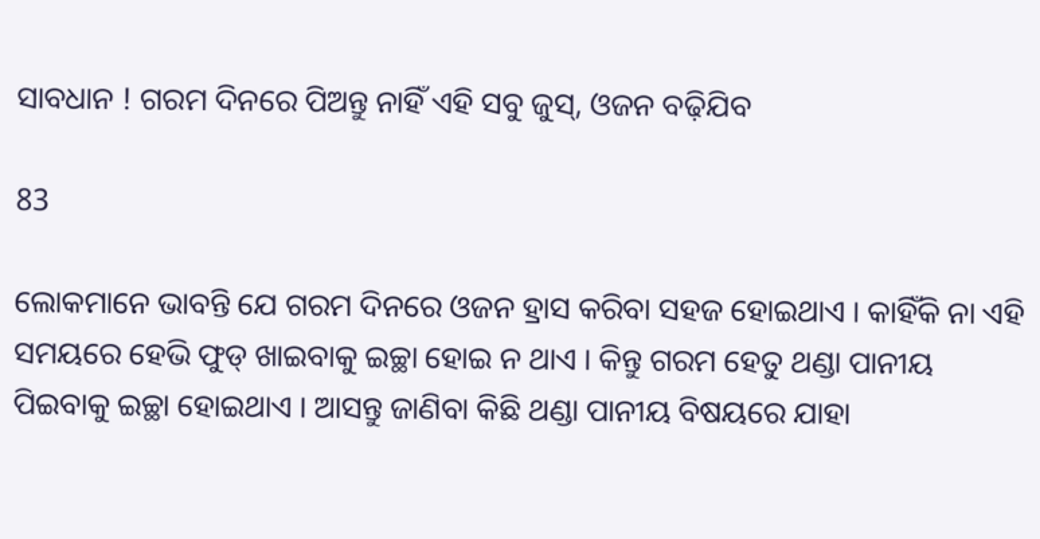ସାବଧାନ ! ଗରମ ଦିନରେ ପିଅନ୍ତୁ ନାହିଁ ଏହି ସବୁ ଜୁସ୍, ଓଜନ ବଢ଼ିଯିବ

83

ଲୋକମାନେ ଭାବନ୍ତି ଯେ ଗରମ ଦିନରେ ଓଜନ ହ୍ରାସ କରିବା ସହଜ ହୋଇଥାଏ । କାହିଁକି ନା ଏହି ସମୟରେ ହେଭି ଫୁଡ୍ ଖାଇବାକୁ ଇଚ୍ଛା ହୋଇ ନ ଥାଏ । କିନ୍ତୁ ଗରମ ହେତୁ ଥଣ୍ଡା ପାନୀୟ ପିଇବାକୁ ଇଚ୍ଛା ହୋଇଥାଏ । ଆସନ୍ତୁ ଜାଣିବା କିଛି ଥଣ୍ଡା ପାନୀୟ ବିଷୟରେ ଯାହା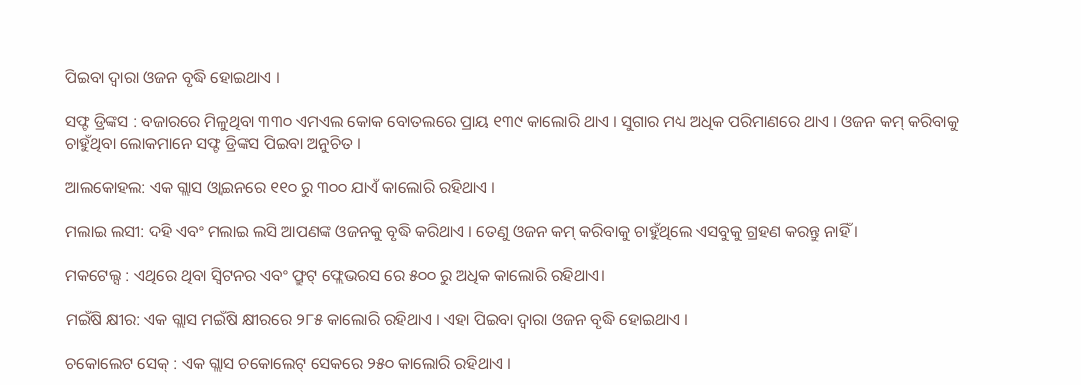ପିଇବା ଦ୍ୱାରା ଓଜନ ବୃଦ୍ଧି ହୋଇଥାଏ ।

ସଫ୍ଟ ଡ୍ରିଙ୍କସ : ବଜାରରେ ମିଳୁଥିବା ୩୩୦ ଏମଏଲ କୋକ ବୋତଲରେ ପ୍ରାୟ ୧୩୯ କାଲୋରି ଥାଏ । ସୁଗାର ମଧ୍ୟ ଅଧିକ ପରିମାଣରେ ଥାଏ । ଓଜନ କମ୍ କରିବାକୁ ଚାହୁଁଥିବା ଲୋକମାନେ ସଫ୍ଟ ଡ୍ରିଙ୍କସ ପିଇବା ଅନୁଚିତ ।

ଆଲକୋହଲ: ଏକ ଗ୍ଲାସ ଓ୍ଵାଇନରେ ୧୧୦ ରୁ ୩୦୦ ଯାଏଁ କାଲୋରି ରହିଥାଏ ।

ମଲାଇ ଲସୀ: ଦହି ଏବଂ ମଲାଇ ଲସି ଆପଣଙ୍କ ଓଜନକୁ ବୃଦ୍ଧି କରିଥାଏ । ତେଣୁ ଓଜନ କମ୍ କରିବାକୁ ଚାହୁଁଥିଲେ ଏସବୁକୁ ଗ୍ରହଣ କରନ୍ତୁ ନାହିଁ ।

ମକଟେଲ୍ସ : ଏଥିରେ ଥିବା ସ୍ୱିଟନର ଏବଂ ଫ୍ରୁଟ୍ ଫ୍ଲେଭରସ ରେ ୫୦୦ ରୁ ଅଧିକ କାଲୋରି ରହିଥାଏ।

ମଇଁଷି କ୍ଷୀର: ଏକ ଗ୍ଲାସ ମଇଁଷି କ୍ଷୀରରେ ୨୮୫ କାଲୋରି ରହିଥାଏ । ଏହା ପିଇବା ଦ୍ୱାରା ଓଜନ ବୃଦ୍ଧି ହୋଇଥାଏ ।

ଚକୋଲେଟ ସେକ୍ : ଏକ ଗ୍ଲାସ ଚକୋଲେଟ୍ ସେକରେ ୨୫୦ କାଲୋରି ରହିଥାଏ ।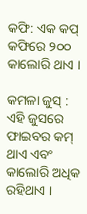କଫି: ଏକ କପ୍ କଫିରେ ୨୦୦ କାଲୋରି ଥାଏ ।

କମଳା ଜୁସ୍ : ଏହି ଜୁସରେ ଫାଇବର କମ୍ ଥାଏ ଏବଂ କାଲୋରି ଅଧିକ ରହିଥାଏ ।